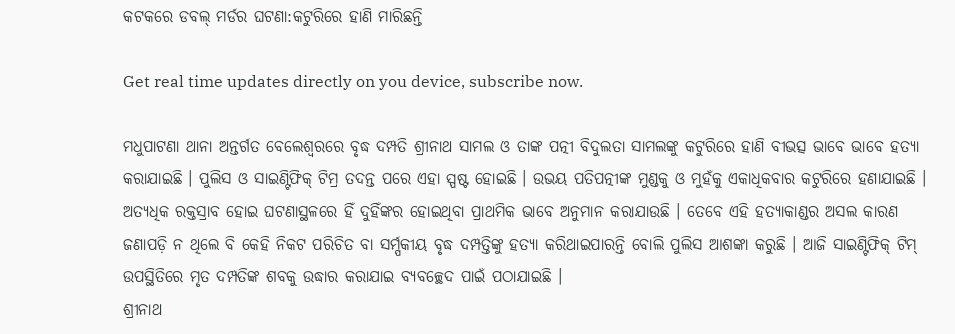କଟକରେ ଡବଲ୍ ମର୍ଡର ଘଟଣା:କଟୁରିରେ ହାଣି ମାରିଛନ୍ତି

Get real time updates directly on you device, subscribe now.

ମଧୁପାଟଣା ଥାନା ଅନ୍ତର୍ଗତ ବେଲେଶ୍ୱରରେ ବୃଦ୍ଧ ଦମ୍ପତି ଶ୍ରୀନାଥ ସାମଲ ଓ ତାଙ୍କ ପତ୍ନୀ ବିଦୁଲତା ସାମଲଙ୍କୁ କଟୁରିରେ ହାଣି ବୀଭତ୍ସ ଭାବେ ଭାବେ ହତ୍ୟା କରାଯାଇଛି । ପୁଲିସ ଓ ସାଇଣ୍ଟିଫିକ୍ ଟିମ୍ର ତଦନ୍ତ ପରେ ଏହା ସ୍ପଷ୍ଟ ହୋଇଛି । ଉଭୟ ପତିପତ୍ନୀଙ୍କ ମୁଣ୍ଡକୁ ଓ ମୁହଁକୁ ଏକାଧିକବାର କଟୁରିରେ ହଣାଯାଇଛି । ଅତ୍ୟଧିକ ରକ୍ତସ୍ରାବ ହୋଇ ଘଟଣାସ୍ଥଳରେ ହିଁ ଦୁହିଁଙ୍କର ହୋଇଥିବା ପ୍ରାଥମିକ ଭାବେ ଅନୁମାନ କରାଯାଉଛି । ତେବେ ଏହି ହତ୍ୟାକାଣ୍ଡର ଅସଲ କାରଣ ଜଣାପଡ଼ି ନ ଥିଲେ ବି କେହି ନିକଟ ପରିଚିତ ବା ସର୍ମ୍ପକୀୟ ବୃଦ୍ଧ ଦମ୍ପତ୍ତିଙ୍କୁ ହତ୍ୟା କରିଥାଇପାରନ୍ତି ବୋଲି ପୁଲିସ ଆଶଙ୍କା କରୁଛି । ଆଜି ସାଇଣ୍ଟିଫିକ୍ ଟିମ୍ ଉପସ୍ଥିତିରେ ମୃତ ଦମ୍ପତିଙ୍କ ଶବକୁ ଉଦ୍ଧାର କରାଯାଇ ବ୍ୟବଚ୍ଛେଦ ପାଇଁ ପଠାଯାଇଛି ।
ଶ୍ରୀନାଥ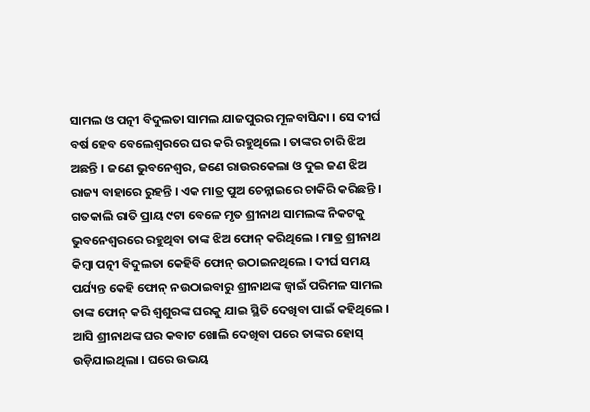ସାମଲ ଓ ପତ୍ନୀ ବିଦୁଲତା ସାମଲ ଯାଜପୁରର ମୂଳବାସିନ୍ଦା । ସେ ଦୀର୍ଘ ବର୍ଷ ହେବ ବେଲେଶ୍ୱରରେ ଘର କରି ରହୁଥିଲେ । ତାଙ୍କର ଚାରି ଝିଅ ଅଛନ୍ତି । ଜଣେ ଭୁବନେଶ୍ୱର, ଜଣେ ରାଉରକେଲା ଓ ଦୁଇ ଜଣ ଝିଅ ରାଜ୍ୟ ବାହାରେ ରୁହନ୍ତି । ଏକ ମାତ୍ର ପୁଅ ଚେନ୍ନାଇରେ ଚାକିରି କରିଛନ୍ତି । ଗତକାଲି ରାତି ପ୍ରାୟ ୯ଟା ବେଳେ ମୃତ ଶ୍ରୀନାଥ ସାମଲଙ୍କ ନିକଟକୁ ଭୁବନେଶ୍ୱରରେ ରହୁଥିବା ତାଙ୍କ ଝିଅ ଫୋନ୍ କରିଥିଲେ । ମାତ୍ର ଶ୍ରୀନାଥ କିମ୍ବା ପତ୍ନୀ ବିଦୁଲତା କେହିବି ଫୋନ୍ ଉଠାଇନଥିଲେ । ଦୀର୍ଘ ସମୟ ପର୍ଯ୍ୟନ୍ତ କେହି ଫୋନ୍ ନଉଠାଇବାରୁ ଶ୍ରୀନାଥଙ୍କ ଜ୍ୱାଇଁ ପରିମଳ ସାମଲ ତାଙ୍କ ଫୋନ୍ କରି ଶ୍ୱଶୁରଙ୍କ ଘରକୁ ଯାଇ ସ୍ଥିତି ଦେଖିବା ପାଇଁ କହିଥିଲେ । ଆସି ଶ୍ରୀନାଥଙ୍କ ଘର କବାଟ ଖୋଲି ଦେଖିବା ପରେ ତାଙ୍କର ହୋସ୍ ଉଡ଼ିଯାଇଥିଲା । ଘରେ ଉଭୟ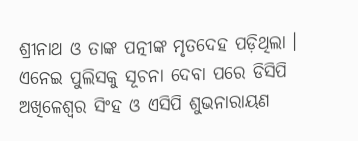ଶ୍ରୀନାଥ ଓ ତାଙ୍କ ପତ୍ନୀଙ୍କ ମୃତଦେହ ପଡ଼ିଥିଲା । ଏନେଇ ପୁଲିସକୁ ସୂଚନା ଦେବା ପରେ ଡିସିପି ଅଖିଳେଶ୍ୱର ସିଂହ ଓ ଏସିପି ଶୁଭନାରାୟଣ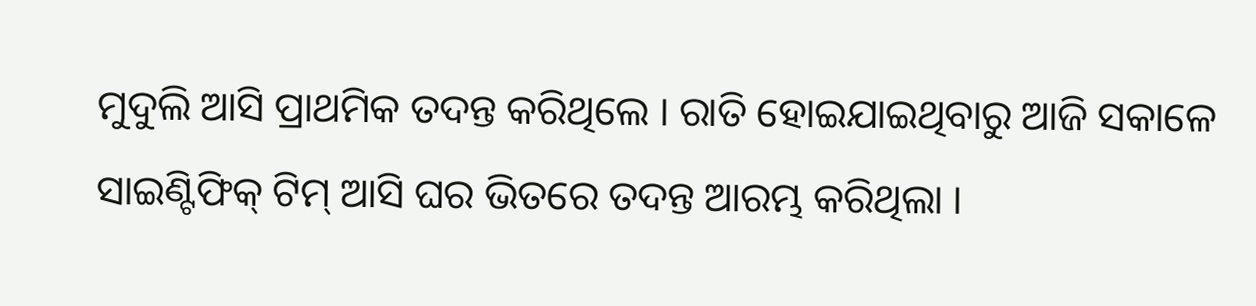ମୁଦୁଲି ଆସି ପ୍ରାଥମିକ ତଦନ୍ତ କରିଥିଲେ । ରାତି ହୋଇଯାଇଥିବାରୁ ଆଜି ସକାଳେ ସାଇଣ୍ଟିଫିକ୍ ଟିମ୍ ଆସି ଘର ଭିତରେ ତଦନ୍ତ ଆରମ୍ଭ କରିଥିଲା ।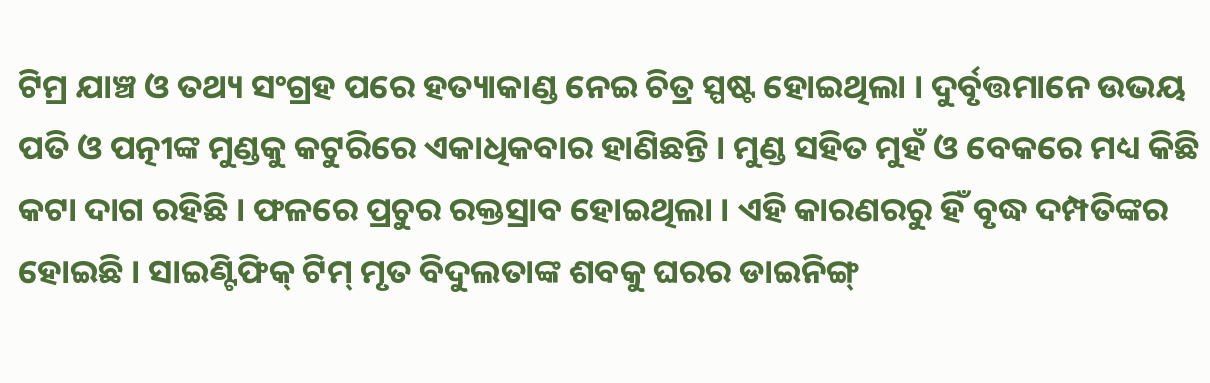ଟିମ୍ର ଯାଞ୍ଚ ଓ ତଥ୍ୟ ସଂଗ୍ରହ ପରେ ହତ୍ୟାକାଣ୍ଡ ନେଇ ଚିତ୍ର ସ୍ପଷ୍ଟ ହୋଇଥିଲା । ଦୁର୍ବୃତ୍ତମାନେ ଉଭୟ ପତି ଓ ପତ୍ନୀଙ୍କ ମୁଣ୍ଡକୁ କଟୁରିରେ ଏକାଧିକବାର ହାଣିଛନ୍ତି । ମୁଣ୍ଡ ସହିତ ମୁହଁ ଓ ବେକରେ ମଧ୍ୟ କିଛି କଟା ଦାଗ ରହିଛି । ଫଳରେ ପ୍ରଚୁର ରକ୍ତସ୍ରାବ ହୋଇଥିଲା । ଏହି କାରଣରରୁ ହିଁ ବୃଦ୍ଧ ଦମ୍ପତିଙ୍କର ହୋଇଛି । ସାଇଣ୍ଟିଫିକ୍ ଟିମ୍ ମୃତ ବିଦୁଲତାଙ୍କ ଶବକୁ ଘରର ଡାଇନିଙ୍ଗ୍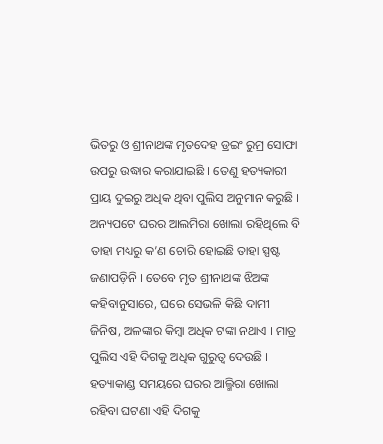ଭିତରୁ ଓ ଶ୍ରୀନାଥଙ୍କ ମୃତଦେହ ଡ୍ରଇଂ ରୁମ୍ର ସୋଫା ଉପରୁ ଉଦ୍ଧାର କରାଯାଇଛି । ତେଣୁ ହତ୍ୟକାରୀ ପ୍ରାୟ ଦୁଇରୁ ଅଧିକ ଥିବା ପୁଲିସ ଅନୁମାନ କରୁଛି । ଅନ୍ୟପଟେ ଘରର ଆଲମିରା ଖୋଲା ରହିଥିଲେ ବି ତାହା ମଧ୍ୟରୁ କ’ଣ ଚୋରି ହୋଇଛି ତାହା ସ୍ପଷ୍ଟ ଜଣାପଡ଼ିନି । ତେବେ ମୃତ ଶ୍ରୀନାଥଙ୍କ ଝିଅଙ୍କ କହିବାନୁସାରେ, ଘରେ ସେଭଳି କିଛି ଦାମୀ ଜିନିଷ, ଅଳଙ୍କାର କିମ୍ବା ଅଧିକ ଟଙ୍କା ନଥାଏ । ମାତ୍ର ପୁଲିସ ଏହି ଦିଗକୁ ଅଧିକ ଗୁରୁତ୍ୱ ଦେଉଛି । ହତ୍ୟାକାଣ୍ଡ ସମୟରେ ଘରର ଆଲ୍ମିରା ଖୋଲା ରହିବା ଘଟଣା ଏହି ଦିଗକୁ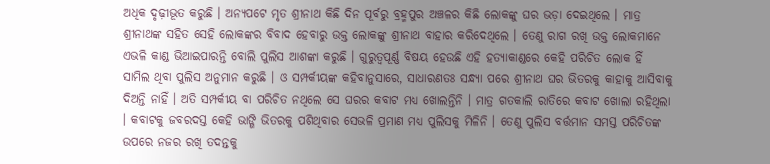ଅଧିକ ଦୃଢ଼ୀଭୂତ କରୁଛି । ଅନ୍ୟପଟେ ମୃତ ଶ୍ରୀନାଥ କିଛି ଦିନ ପୂର୍ବରୁ ବ୍ରହ୍ମପୁର ଅଞ୍ଚଳର କିଛି ଲୋକଙ୍କୁ ଘର ଭଡ଼ା ଦେଇଥିଲେ । ମାତ୍ର ଶ୍ରୀନାଥଙ୍କ ସହିତ ସେହି ଲୋକଙ୍କର ବିବାଦ ହେବାରୁ ଉକ୍ତ ଲୋକଙ୍କୁ ଶ୍ରୀନାଥ ବାହାର କରିଦେଥିଲେ । ତେଣୁ ରାଗ ରଖି ଉକ୍ତ ଲୋକମାନେ ଏଭଳି କାଣ୍ଡ ଭିଆଇପାରନ୍ତି ବୋଲି ପୁଲିସ ଆଶଙ୍କା କରୁଛି । ଗୁରୁତ୍ୱପୂର୍ଣ୍ଣ ବିଷୟ ହେଉଛି ଏହି ହତ୍ୟାକାଣ୍ଡରେ କେହି ପରିଚିତ ଲୋକ ହିଁ ସାମିଲ ଥିବା ପୁଲିସ ଅନୁମାନ କରୁଛି । ଓ ସମ୍ପର୍କୀୟଙ୍କ କହିବାନୁସାରେ, ସାଧାରଣତଃ ସନ୍ଧ୍ୟା ପରେ ଶ୍ରୀନାଥ ଘର ଭିତରକୁ କାହାକୁ ଆସିବାକୁ ଦିଅନ୍ତି ନାହିଁ । ଅତି ସମ୍ପର୍କୀୟ ବା ପରିଚିତ ନଥିଲେ ସେ ଘରର କବାଟ ମଧ୍ୟ ଖୋଲନ୍ତିନି । ମାତ୍ର ଗତକାଲି ରାତିରେ କବାଟ ଖୋଲା ରହିଥିଲା । କବାଟକୁ ଜବରଦସ୍ତ କେହି ଭାଙ୍ଗି ଭିତରକୁ ପଶିଥିବାର ସେଭଳି ପ୍ରମାଣ ମଧ୍ୟ ପୁଲିସକୁ ମିଳିନି । ତେଣୁ ପୁଲିସ ବର୍ତ୍ତମାନ ସମସ୍ତ ପରିଚିତଙ୍କ ଉପରେ ନଜର ରଖି ତଦନ୍ତକୁ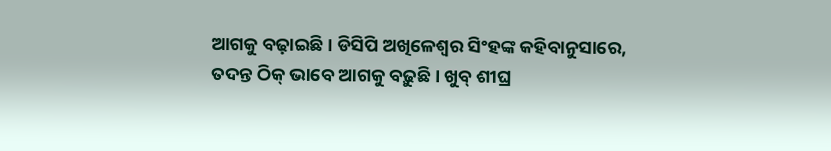ଆଗକୁ ବଢ଼ାଇଛି । ଡିସିପି ଅଖିଳେଶ୍ୱର ସିଂହଙ୍କ କହିବାନୁସାରେ, ତଦନ୍ତ ଠିକ୍ ଭାବେ ଆଗକୁ ବଢ଼ୁଛି । ଖୁବ୍ ଶୀଘ୍ର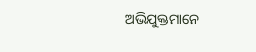ଅଭିଯୁକ୍ତମାନେ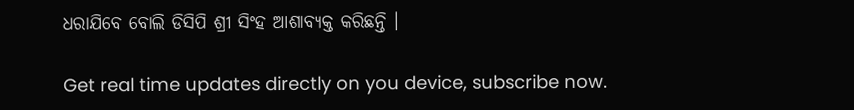ଧରାଯିବେ ବୋଲି ଡିସିପି ଶ୍ରୀ ସିଂହ ଆଶାବ୍ୟକ୍ତ କରିଛନ୍ତି ।

Get real time updates directly on you device, subscribe now.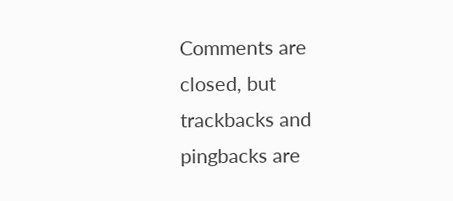Comments are closed, but trackbacks and pingbacks are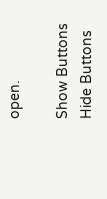open.

Show Buttons
Hide Buttons